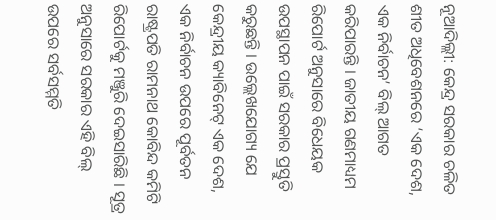ନୂଆଦିଲ୍ଲୀ: କେନ୍ଦ୍ର ସରକାର ଚଳିତ ଶୀତ ଅଧିବେଶନରେ ‘ଏକ ଦେଶ, ଏକ ନିର୍ବାଚନ’ ବିଲ୍ ଆଗତ କରିପାରନ୍ତି । ଜାତୀୟ ଗଣମାଧ୍ୟମ ରିପୋର୍ଟ ଅନୁସାରେ ବିଧେୟକ ଉପସ୍ଥାପନ ପାଇଁ ସରକାର ପ୍ରସ୍ତୁତି କରୁଛନ୍ତି । ଉଲ୍ଲେଖଯୋଗ୍ୟ ଯେ କେନ୍ଦ୍ରୀୟ କ୍ୟାବିନେଟ୍ ଏକ ଦେଶ, ଏକ ନିର୍ବାଚନ ଉପରେ ପୂର୍ବତନ ରାଷ୍ଟ୍ରପତି ରାମନାଥ କୋବିନ୍ଦ କମିଟି ରିପୋର୍ଟକୁ ମଞ୍ଜୁରି ଦେଇସାରିଛି । ସୂତ୍ର ଅନୁସାରେ ସରକାର ଏହି ବିଲ୍ ଉପରେ ସର୍ବସମ୍ମତି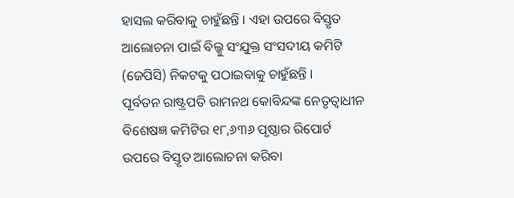ହାସଲ କରିବାକୁ ଚାହୁଁଛନ୍ତି । ଏହା ଉପରେ ବିସ୍ତୃତ ଆଲୋଚନା ପାଇଁ ବିଲ୍କୁ ସଂଯୁକ୍ତ ସଂସଦୀୟ କମିଟି (ଜେପିସି) ନିକଟକୁ ପଠାଇବାକୁ ଚାହୁଁଛନ୍ତି ।
ପୂର୍ବତନ ରାଷ୍ଟ୍ରପତି ରାମନଥ କୋବିନ୍ଦଙ୍କ ନେତୃତ୍ୱାଧୀନ ବିଶେଷଜ୍ଞ କମିଟିର ୧୮,୬୩୬ ପୃଷ୍ଠାର ରିପୋର୍ଟ ଉପରେ ବିସ୍ତୃତ ଆଲୋଚନା କରିବା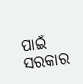ପାଇଁ ସରକାର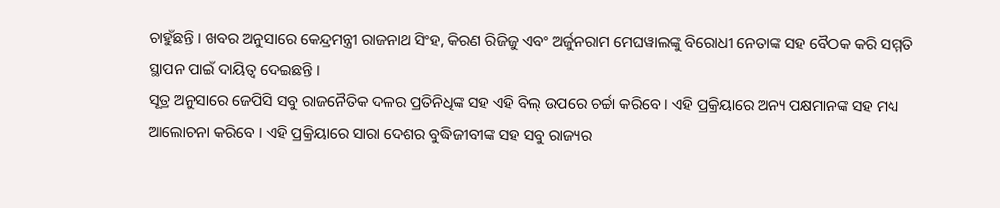ଚାହୁଁଛନ୍ତି । ଖବର ଅନୁସାରେ କେନ୍ଦ୍ରମନ୍ତ୍ରୀ ରାଜନାଥ ସିଂହ, କିରଣ ରିଜିଜୁ ଏବଂ ଅର୍ଜୁନରାମ ମେଘୱାଲଙ୍କୁ ବିରୋଧୀ ନେତାଙ୍କ ସହ ବୈଠକ କରି ସମ୍ମତି ସ୍ଥାପନ ପାଇଁ ଦାୟିତ୍ୱ ଦେଇଛନ୍ତି ।
ସୂତ୍ର ଅନୁସାରେ ଜେପିସି ସବୁ ରାଜନୈତିକ ଦଳର ପ୍ରତିନିଧିଙ୍କ ସହ ଏହି ବିଲ୍ ଉପରେ ଚର୍ଚ୍ଚା କରିବେ । ଏହି ପ୍ରକ୍ରିୟାରେ ଅନ୍ୟ ପକ୍ଷମାନଙ୍କ ସହ ମଧ୍ୟ ଆଲୋଚନା କରିବେ । ଏହି ପ୍ରକ୍ରିୟାରେ ସାରା ଦେଶର ବୁଦ୍ଧିଜୀବୀଙ୍କ ସହ ସବୁ ରାଜ୍ୟର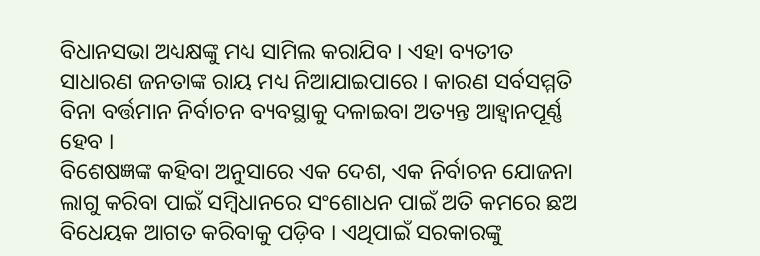ବିଧାନସଭା ଅଧ୍ୟକ୍ଷଙ୍କୁ ମଧ୍ୟ ସାମିଲ କରାଯିବ । ଏହା ବ୍ୟତୀତ ସାଧାରଣ ଜନତାଙ୍କ ରାୟ ମଧ୍ୟ ନିଆଯାଇପାରେ । କାରଣ ସର୍ବସମ୍ମତି ବିନା ବର୍ତ୍ତମାନ ନିର୍ବାଚନ ବ୍ୟବସ୍ଥାକୁ ଦଳାଇବା ଅତ୍ୟନ୍ତ ଆହ୍ୱାନପୂର୍ଣ୍ଣ ହେବ ।
ବିଶେଷଜ୍ଞଙ୍କ କହିବା ଅନୁସାରେ ଏକ ଦେଶ, ଏକ ନିର୍ବାଚନ ଯୋଜନା ଲାଗୁ କରିବା ପାଇଁ ସମ୍ୱିଧାନରେ ସଂଶୋଧନ ପାଇଁ ଅତି କମରେ ଛଅ ବିଧେୟକ ଆଗତ କରିବାକୁ ପଡ଼ିବ । ଏଥିପାଇଁ ସରକାରଙ୍କୁ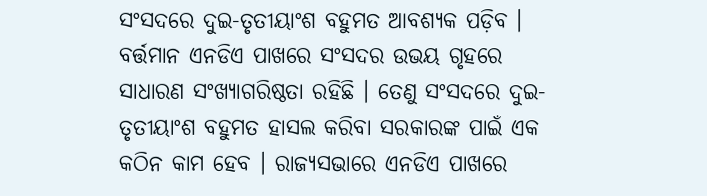ସଂସଦରେ ଦୁଇ-ତୃତୀୟାଂଶ ବହୁମତ ଆବଶ୍ୟକ ପଡ଼ିବ । ବର୍ତ୍ତମାନ ଏନଡିଏ ପାଖରେ ସଂସଦର ଉଭୟ ଗୃହରେ ସାଧାରଣ ସଂଖ୍ୟାଗରିଷ୍ଠତା ରହିଛି । ତେଣୁ ସଂସଦରେ ଦୁଇ-ତୃତୀୟାଂଶ ବହୁମତ ହାସଲ କରିବା ସରକାରଙ୍କ ପାଇଁ ଏକ କଠିନ କାମ ହେବ । ରାଜ୍ୟସଭାରେ ଏନଡିଏ ପାଖରେ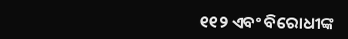୧୧୨ ଏବଂ ବିରୋଧୀଙ୍କ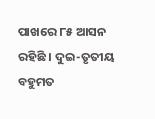ପାଖରେ ୮୫ ଆସନ ରହିଛି । ଦୁଇ-ତୃତୀୟ ବହୁମତ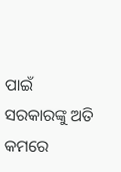ପାଇଁ ସରକାରଙ୍କୁ ଅତି କମରେ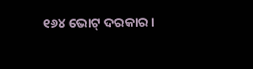୧୬୪ ଭୋଟ୍ ଦରକାର ।